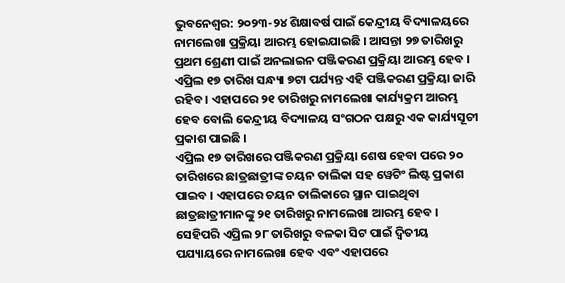ଭୁବନେଶ୍ୱର: ୨୦୨୩-୨୪ ଶିକ୍ଷାବର୍ଷ ପାଇଁ କେନ୍ଦ୍ରୀୟ ବିଦ୍ୟାଳୟରେ ନାମଲେଖା ପ୍ରକ୍ରିୟା ଆରମ୍ଭ ହୋଇଯାଇଛି । ଆସନ୍ତା ୨୭ ତାରିଖରୁ ପ୍ରଥମ ଶ୍ରେଣୀ ପାଇଁ ଅନଲାଇନ ପଞ୍ଜିକରଣ ପ୍ରକ୍ରିୟା ଆରମ୍ଭ ହେବ । ଏପ୍ରିଲ ୧୭ ତାରିଖ ସନ୍ଧ୍ୟା ୭ଟା ପର୍ଯ୍ୟନ୍ତ ଏହି ପଞ୍ଜିକରଣ ପ୍ରକ୍ରିୟା ଜାରି ରହିବ । ଏହାପରେ ୨୧ ତାରିଖରୁ ନାମଲେଖା କାର୍ଯ୍ୟକ୍ରମ ଆରମ୍ଭ ହେବ ବୋଲି କେନ୍ଦ୍ରୀୟ ବିଦ୍ୟାଳୟ ସଂଗଠନ ପକ୍ଷରୁ ଏକ କାର୍ଯ୍ୟସୂଚୀ ପ୍ରକାଶ ପାଇଛି ।
ଏପ୍ରିଲ ୧୭ ତାରିଖରେ ପଞ୍ଜିକରଣ ପ୍ରକ୍ରିୟା ଶେଷ ହେବା ପରେ ୨୦ ତାରିଖରେ ଛାତ୍ରଛାତ୍ରୀଙ୍କ ଚୟନ ତାଲିକା ସହ ୱେଟିଂ ଲିଷ୍ଟ ପ୍ରକାଶ ପାଇବ । ଏହାପରେ ଚୟନ ତାଲିକାରେ ସ୍ଥାନ ପାଇଥିବା ଛାତ୍ରଛାତ୍ରୀମାନଙ୍କୁ ୨୧ ତାରିଖରୁ ନାମଲେଖା ଆରମ୍ଭ ହେବ । ସେହିପରି ଏପ୍ରିଲ ୨୮ ତାରିଖରୁ ବଳକା ସିଟ ପାଇଁ ଦ୍ୱିତୀୟ ପଯ୍ୟାୟରେ ନାମଲେଖା ହେବ ଏବଂ ଏହାପରେ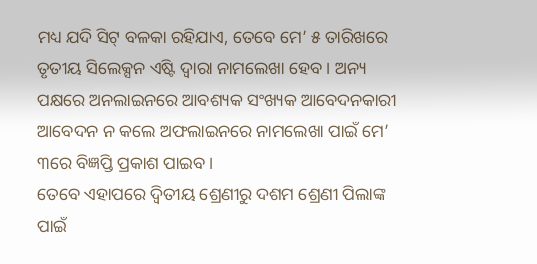ମଧ୍ୟ ଯଦି ସିଟ୍ ବଳକା ରହିଯାଏ, ତେବେ ମେ’ ୫ ତାରିଖରେ ତୃତୀୟ ସିଲେକ୍ସନ ଏିଷ୍ଟ ଦ୍ୱାରା ନାମଲେଖା ହେବ । ଅନ୍ୟ ପକ୍ଷରେ ଅନଲାଇନରେ ଆବଶ୍ୟକ ସଂଖ୍ୟକ ଆବେଦନକାରୀ ଆବେଦନ ନ କଲେ ଅଫଲାଇନରେ ନାମଲେଖା ପାଇଁ ମେ’ ୩ରେ ବିଜ୍ଞପ୍ତି ପ୍ରକାଶ ପାଇବ ।
ତେବେ ଏହାପରେ ଦ୍ୱିତୀୟ ଶ୍ରେଣୀରୁ ଦଶମ ଶ୍ରେଣୀ ପିଲାଙ୍କ ପାଇଁ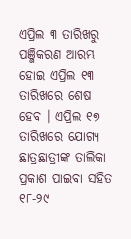ଏପ୍ରିଲ ୩ ତାରିଖରୁ ପଞ୍ଜିକରଣ ଆରମ୍ଭ ହୋଇ ଏପ୍ରିଲ ୧୩ ତାରିଖରେ ଶେଷ ହେବ । ଏପ୍ରିଲ ୧୭ ତାରିଖରେ ଯୋଗ୍ୟ ଛାତ୍ରଛାତ୍ରୀଙ୍କ ତାଲିକା ପ୍ରକାଶ ପାଇବା ସହିତ ୧୮-୨୯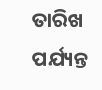ତାରିଖ ପର୍ଯ୍ୟନ୍ତ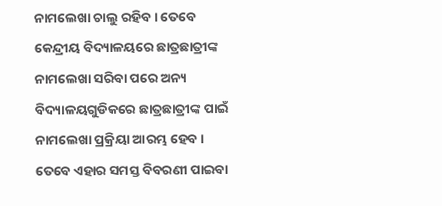ନାମଲେଖା ଚାଲୁ ରହିବ । ତେବେ କେନ୍ଦ୍ରୀୟ ବିଦ୍ୟାଳୟରେ ଛାତ୍ରଛାତ୍ରୀଙ୍କ ନାମଲେଖା ସରିବା ପରେ ଅନ୍ୟ ବିଦ୍ୟାଳୟଗୁଡିକରେ ଛାତ୍ରଛାତ୍ରୀଙ୍କ ପାଇଁ ନାମଲେଖା ପ୍ରକ୍ରିୟା ଆରମ୍ଭ ହେବ । ତେବେ ଏହାର ସମସ୍ତ ବିବରଣୀ ପାଇବା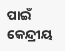ପାଇଁ କେନ୍ଦ୍ରୀୟ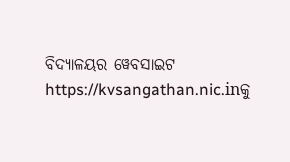ବିଦ୍ୟାଳୟର ୱେବସାଇଟ https://kvsangathan.nic.inକୁ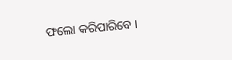ଫଲୋ କରିପାରିବେ ।